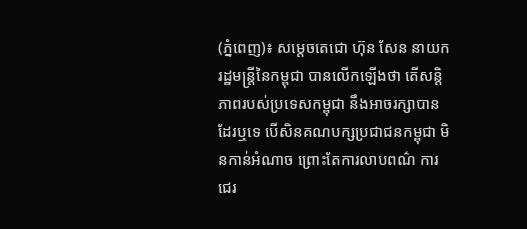(ភ្នំពេញ)៖ សម្តេចតេជោ ហ៊ុន សែន នាយករដ្ឋមន្រ្តីនៃកម្ពុជា បានលើកឡើងថា តើសន្តិភាពរបស់ប្រទេសកម្ពុជា នឹងអាចរក្សាបាន ដែរឬទេ បើសិនគណបក្សប្រជាជនកម្ពុជា មិនកាន់អំណាច ព្រោះតែការលាបពណ៌ ការជេរ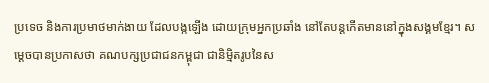ប្រទេច និងការប្រមាថមាក់ងាយ ដែលបង្កឡើង ដោយក្រុមអ្នកប្រឆាំង នៅតែបន្តកើតមាននៅក្នុងសង្គមខ្មែរ។ សម្តេចបានប្រកាសថា គណបក្សប្រជាជនកម្ពុជា ជានិម្មិតរូបនៃស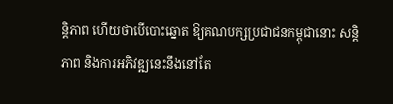ន្តិភាព ហើយថាបើបោះឆ្នោត ឱ្យគណបក្សប្រជាជនកម្ពុជានោះ សន្តិភាព និងការអភិវឌ្ឍនេះនឹងនៅតែ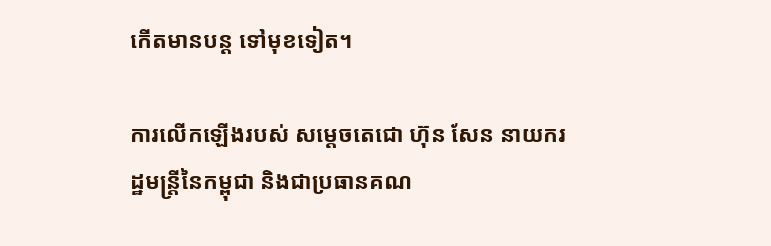កើតមានបន្ត ទៅមុខទៀត។

ការលើកឡើងរបស់ សម្តេចតេជោ ហ៊ុន សែន នាយករដ្ឋមន្រ្តីនៃកម្ពុជា និងជាប្រធានគណ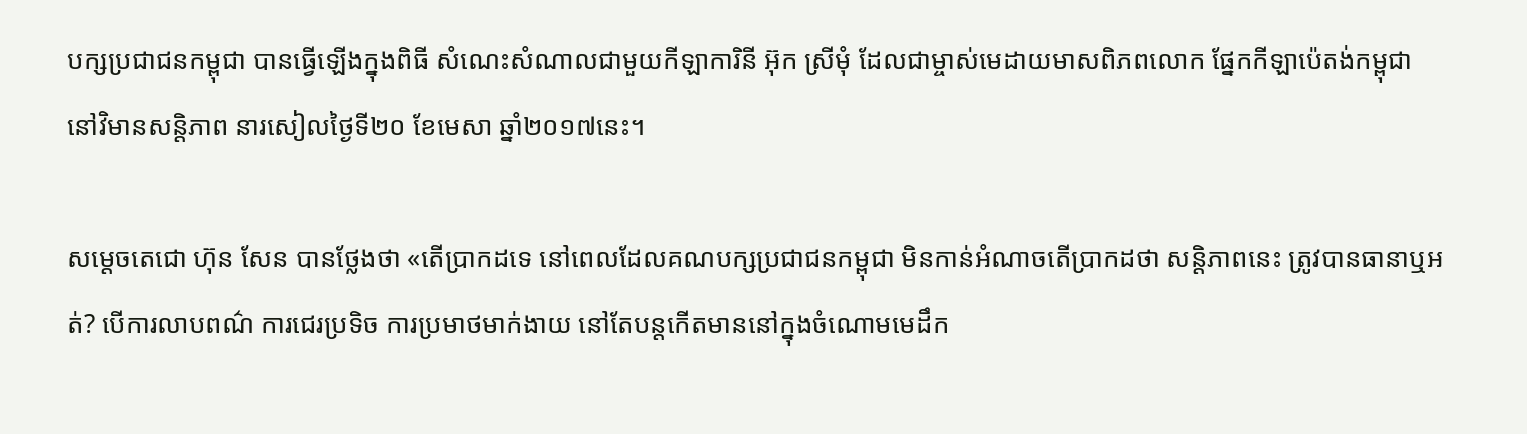បក្សប្រជាជនកម្ពុជា បានធ្វើឡើងក្នុងពិធី សំណេះសំណាលជាមួយកីឡាការិនី អ៊ុក ស្រីមុំ ដែលជាម្ចាស់មេដាយមាសពិភពលោក ផ្នែកកីឡាប៉េតង់កម្ពុជា នៅវិមានសន្តិភាព នារសៀលថ្ងៃទី២០ ខែមេសា ឆ្នាំ២០១៧នេះ។

សម្តេចតេជោ ហ៊ុន សែន បានថ្លែងថា «តើប្រាកដទេ នៅពេលដែលគណបក្សប្រជាជនកម្ពុជា មិនកាន់អំណាចតើប្រាកដថា សន្តិភាពនេះ ត្រូវបានធានាឬអត់? បើការលាបពណ៌ ការជេរប្រទិច ការប្រមាថមាក់ងាយ នៅតែបន្តកើតមាននៅក្នុងចំណោមមេដឹក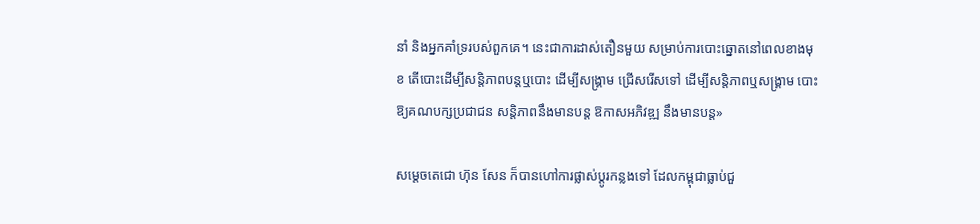នាំ និងអ្នកគាំទ្ររបស់ពួកគេ។ នេះជាការដាស់តឿនមួយ សម្រាប់ការបោះឆ្នោតនៅពេលខាងមុខ តើបោះដើម្បីសន្តិភាពបន្តឬបោះ ដើម្បីសង្រ្គាម ជ្រើសរើសទៅ ដើម្បីសន្តិភាពឬសង្រ្គាម បោះឱ្យគណបក្សប្រជាជន សន្តិភាពនឹងមានបន្ត ឱកាសអភិវឌ្ឍ នឹងមានបន្ត»

សម្តេចតេជោ ហ៊ុន សែន ក៏បានហៅការផ្លាស់ប្តូរកន្លងទៅ ដែលកម្ពុជាធ្លាប់ជួ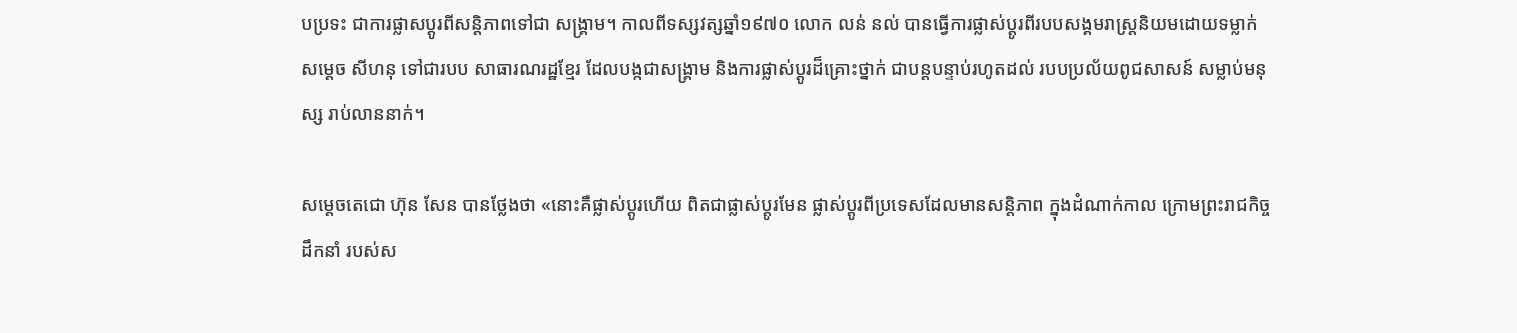បប្រទះ ជាការផ្លាសប្តូរពីសន្តិភាពទៅជា សង្រ្គាម។ កាលពីទស្សវត្សឆ្នាំ១៩៧០ លោក លន់ នល់ បានធ្វើការផ្លាស់ប្តូរពីរបបសង្គមរាស្រ្តនិយមដោយទម្លាក់សម្តេច សីហនុ ទៅជារបប សាធារណរដ្ឋខ្មែរ ដែលបង្កជាសង្រ្គាម និងការផ្លាស់ប្តូរដ៏គ្រោះថ្នាក់ ជាបន្តបន្ទាប់រហូតដល់ របបប្រល័យពូជសាសន៍ សម្លាប់មនុស្ស រាប់លាននាក់។

សម្តេចតេជោ ហ៊ុន សែន បានថ្លែងថា «នោះគឺផ្លាស់ប្តូរហើយ ពិតជាផ្លាស់ប្តូរមែន ផ្លាស់ប្តូរពីប្រទេសដែលមានសន្តិភាព ក្នុងដំណាក់កាល ក្រោមព្រះរាជកិច្ចដឹកនាំ របស់ស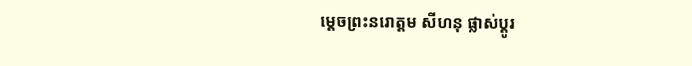ម្តេចព្រះនរោត្តម សីហនុ ផ្លាស់ប្តូរ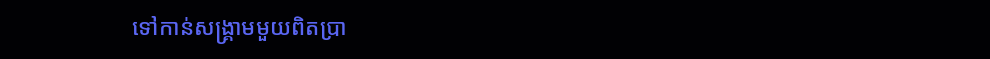ទៅកាន់សង្រ្គាមមួយពិតប្រា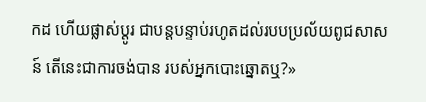កដ ហើយផ្លាស់ប្តូរ ជាបន្តបន្ទាប់រហូតដល់របបប្រល័យពូជសាសន៍ តើនេះជាការចង់បាន របស់អ្នកបោះឆ្នោតឬ?»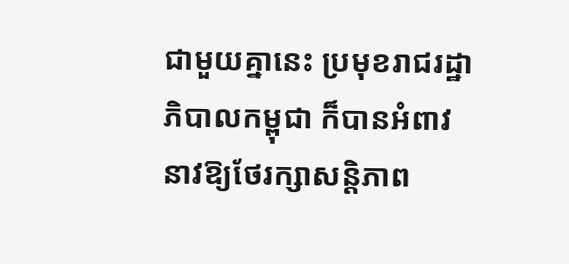ជាមួយគ្នានេះ ប្រមុខរាជរដ្ឋាភិបាលកម្ពុជា ក៏បានអំពាវនាវឱ្យថែរក្សាសន្តិភាព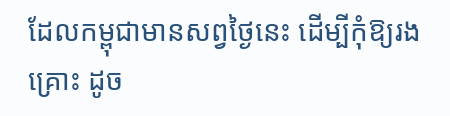ដែលកម្ពុជាមានសព្វថ្ងៃនេះ ដើម្បីកុំឱ្យរងគ្រោះ ដូច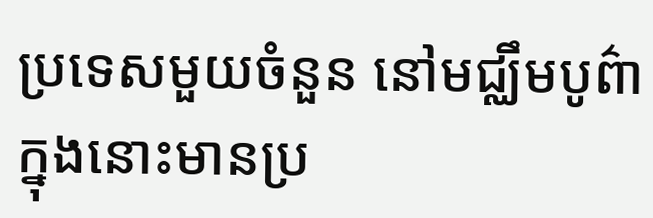ប្រទេសមួយចំនួន នៅមជ្ឈឹមបូព៌ា ក្នុងនោះមានប្រ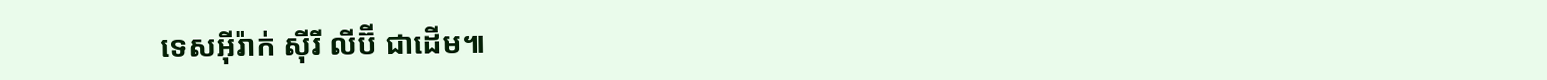ទេសអ៊ីរ៉ាក់ ស៊ីរី លីប៊ី ជាដើម៕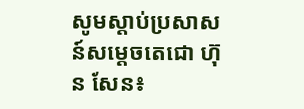សូមស្តាប់ប្រសាសន៍សម្តេចតេជោ ហ៊ុន សែន៖